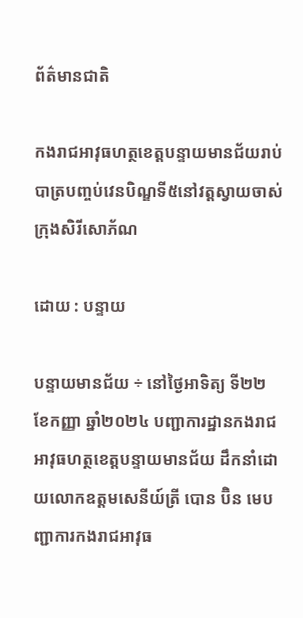ព័ត៌មានជាតិ

កងរាជអាវុធហត្ថខេត្តបន្ទាយមានជ័យរាប់បាត្របញ្ចប់វេនបិណ្ឌទី៥នៅវត្តស្វាយចាស់ក្រុងសិរីសោភ័ណ

ដោយ : បន្ទាយ

បន្ទាយមានជ័យ ÷ នៅថ្ងៃអាទិត្យ ទី២២ ខែកញ្ញា ឆ្នាំ២០២៤ បញ្ជាការដ្ឋានកងរាជអាវុធហត្ថខេត្តបន្ទាយមានជ័យ ដឹកនាំដោយលោកឧត្តមសេនីយ៍ត្រី បោន ប៊ិន មេបញ្ជាការកងរាជអាវុធ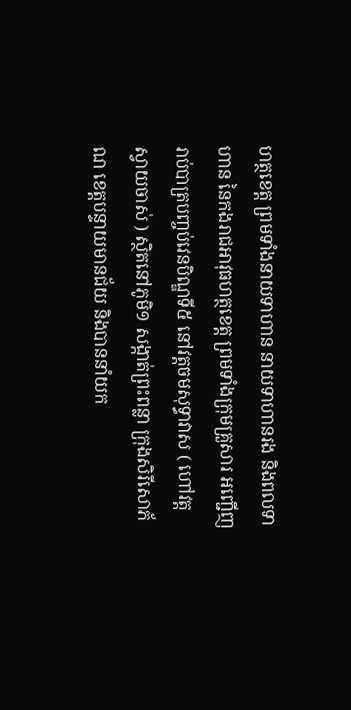ហត្ថខេត្ត ព្រមទាំងនាយទាហាន នាយទាហានរង និងពលទាហាន នៃកងរាជអាវុធហត្ថខេត្ត ព្រមទាំងក្រុមគ្រួសារ អញ្ជើញរាប់បាត្របញ្ចប់វេនបិណ្ឌទី៥ នៅវត្តចមសុទ្ធាវាស ( ហៅវត្តស្វាយចាស់ ) ស្ថិតនៅភូមិ១ សង្កាត់ព្រះពន្លា ក្រុងសិរីសោភ័ណ ខេត្តបន្ទាយមានជ័យ និងបាននាំយក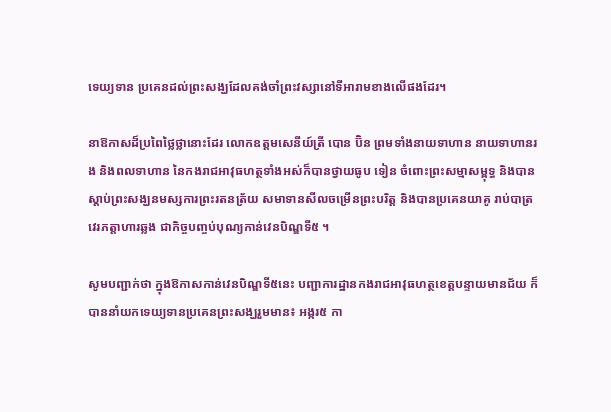ទេយ្យទាន ប្រគេនដល់ព្រះសង្ឃដែលគង់ចាំព្រះវស្សានៅទីអារាមខាងលើផងដែរ។

នាឱកាសដ៏ប្រពៃថ្លៃថ្លានោះដែរ លោកឧត្តមសេនីយ៍ត្រី បោន ប៊ិន ព្រមទាំងនាយទាហាន នាយទាហានរង និងពលទាហាន នៃកងរាជអាវុធហត្ថទាំងអស់ក៏បានថ្វាយធូប ទៀន ចំពោះព្រះសម្មាសម្ពុទ្ធ និងបានស្តាប់ព្រះសង្ឃនមស្សការព្រះរតនត្រ័យ សមាទានសីលចម្រើនព្រះបរិត្ត និងបានប្រគេនយាគូ រាប់បាត្រ វេរភត្តាហារឆ្លង ជាកិច្ចបញ្ចប់បុណ្យកាន់វេនបិណ្ឌទី៥ ។

សូមបញ្ជាក់ថា ក្នុងឱកាសកាន់វេនបិណ្ឌទី៥នេះ បញ្ជាការដ្ឋានកងរាជអាវុធហត្ថខេត្តបន្ទាយមានជ័យ ក៏បាននាំយកទេយ្យទានប្រគេនព្រះសង្ឃរួមមាន៖ អង្ករ៥ កា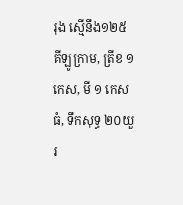រុង ស្មើនឹង១២៥ គីឡូក្រាម, ត្រីខ ១កេស, មី ១ កេសធំ, ទឹកសុទ្ធ ២០យួរ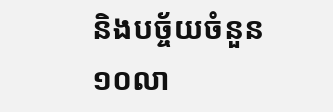និងបច្ច័យចំនួន ១០លា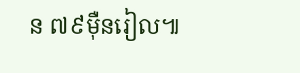ន ៧៩ម៉ឺនរៀល៕